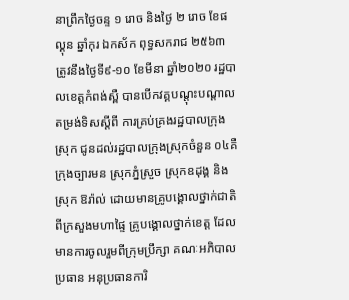នាព្រឹកថ្ងៃចន្ទ ១ រោច និងថ្ងៃ ២ រោច ខែផល្គុន ឆ្នាំកុរ ឯកស័ក ពុទ្ធសករាជ ២៥៦៣
ត្រូវនឹងថ្ងៃទី៩-១០ ខែមីនា ឆ្នាំ២០២០ រដ្ឋបាលខេត្តកំពង់ស្ពឺ បានបើកវគ្គបណ្តុះបណ្តាលតម្រង់ទិសស្តីពី ការគ្រប់គ្រងរដ្ឋបាលក្រុងស្រុក ជូនដល់រដ្ឋបាលក្រុងស្រុកចំនួន ០៤គឺ ក្រុងច្បារមន ស្រុកភ្នំស្រួច ស្រុកឧដុង្គ និងស្រុក ឱរ៉ាល់ ដោយមានគ្រូបង្គោលថ្នាក់ជាតិ ពីក្រសួងមហាផ្ទៃ គ្រូបង្គោលថ្នាក់ខេត្ត ដែលមានការចូលរួមពីក្រុមប្រឹក្សា គណៈអភិបាល ប្រធាន អនុប្រធានការិ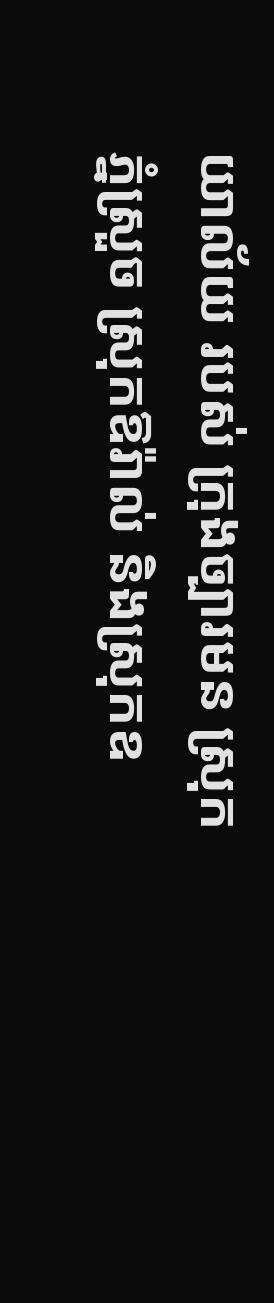យាល័យ របស់ ក្រុងច្បារមន ស្រុកភ្នំស្រួច ស្រុកឱរ៉ាល់ និងស្រុកឧ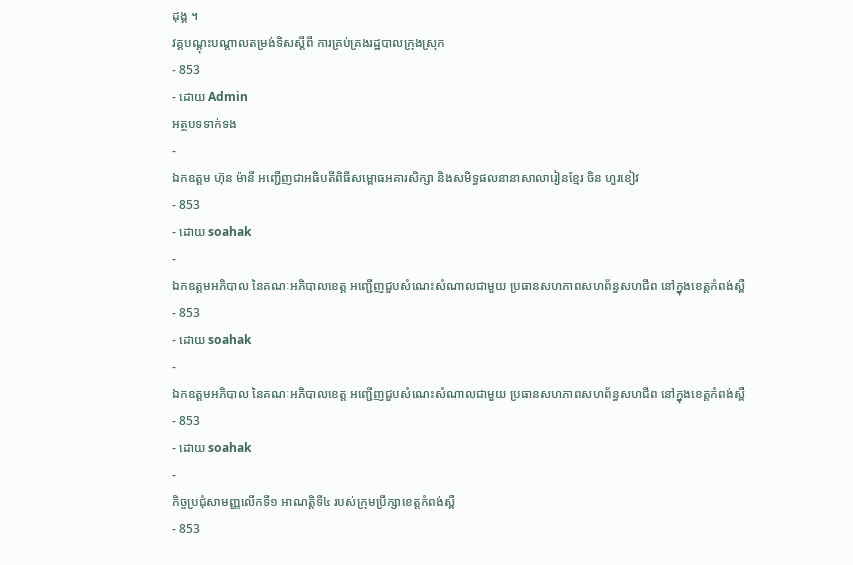ដុង្គ ។
វគ្គបណ្តុះបណ្តាលតម្រង់ទិសស្តីពី ការគ្រប់គ្រងរដ្ឋបាលក្រុងស្រុក
- 853
- ដោយ Admin
អត្ថបទទាក់ទង
-
ឯកឧត្តម ហ៊ុន ម៉ានី អញ្ជើញជាអធិបតីពិធីសម្ពោធអគារសិក្សា និងសមិទ្ធផលនានាសាលារៀនខ្មែរ ចិន ហួរខៀវ
- 853
- ដោយ soahak
-
ឯកឧត្តមអភិបាល នៃគណៈអភិបាលខេត្ត អញ្ជើញជួបសំណេះសំណាលជាមួយ ប្រធានសហភាពសហព័ន្ធសហជីព នៅក្នុងខេត្តកំពង់ស្ពឺ
- 853
- ដោយ soahak
-
ឯកឧត្តមអភិបាល នៃគណៈអភិបាលខេត្ត អញ្ជើញជួបសំណេះសំណាលជាមួយ ប្រធានសហភាពសហព័ន្ធសហជីព នៅក្នុងខេត្តកំពង់ស្ពឺ
- 853
- ដោយ soahak
-
កិច្ចប្រជុំសាមញ្ញលើកទី១ អាណត្តិទី៤ របស់ក្រុមប្រឹក្សាខេត្ដកំពង់ស្ពឺ
- 853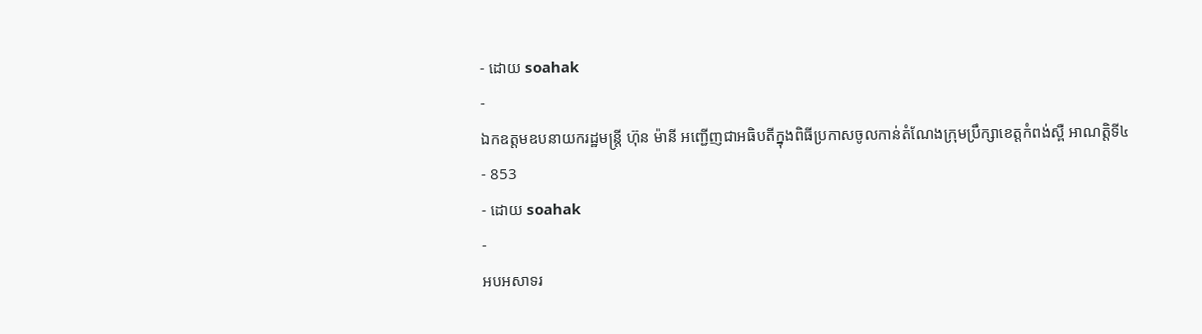- ដោយ soahak
-
ឯកឧត្តមឧបនាយករដ្ឋមន្ត្រី ហ៊ុន ម៉ានី អញ្ជើញជាអធិបតីក្នុងពិធីប្រកាសចូលកាន់តំណែងក្រុមប្រឹក្សាខេត្តកំពង់ស្ពឺ អាណត្តិទី៤
- 853
- ដោយ soahak
-
អបអសាទរ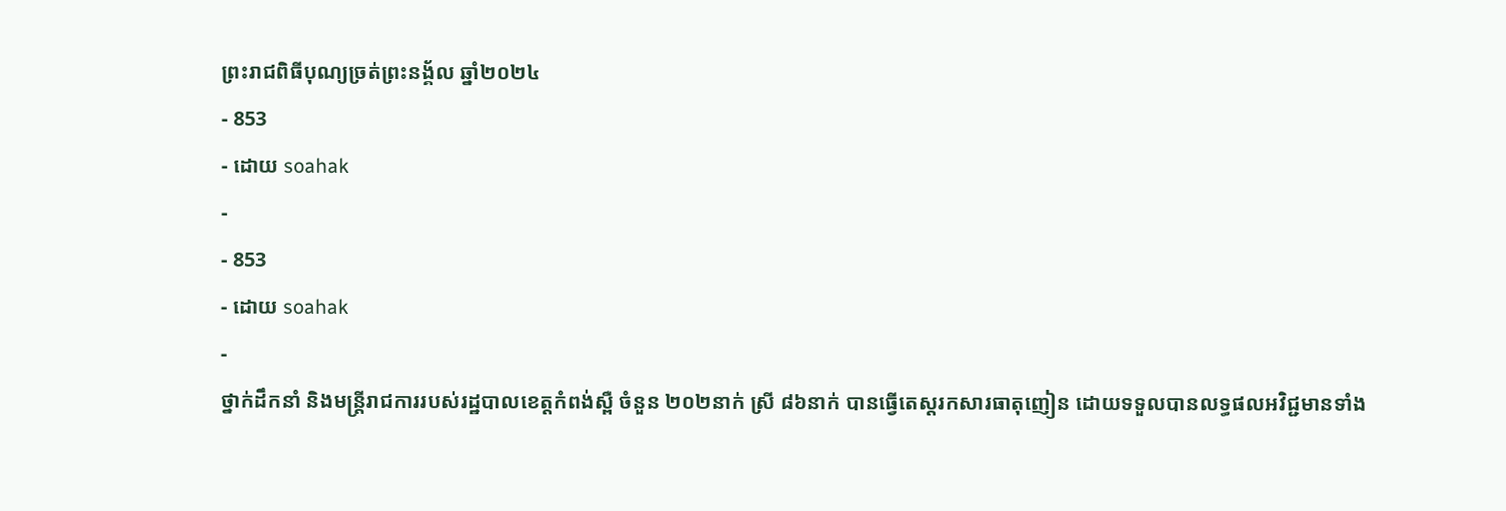ព្រះរាជពិធីបុណ្យច្រត់ព្រះនង្គ័ល ឆ្នាំ២០២៤
- 853
- ដោយ soahak
-
- 853
- ដោយ soahak
-
ថ្នាក់ដឹកនាំ និងមន្ត្រីរាជការរបស់រដ្ឋបាលខេត្តកំពង់ស្ពឺ ចំនួន ២០២នាក់ ស្រី ៨៦នាក់ បានធ្វេីតេស្តរកសារធាតុញៀន ដោយទទួលបានលទ្ធផលអវិជ្ជមានទាំង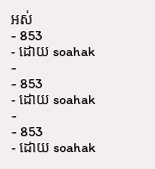អស់
- 853
- ដោយ soahak
-
- 853
- ដោយ soahak
-
- 853
- ដោយ soahak